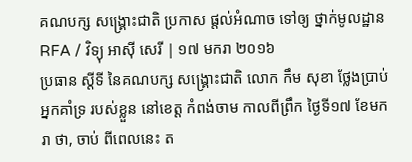គណបក្ស សង្គ្រោះជាតិ ប្រកាស ផ្តល់អំណាច ទៅឲ្យ ថ្នាក់មូលដ្ឋាន
RFA / វិទ្យុ អាស៊ី សេរី | ១៧ មករា ២០១៦
ប្រធាន ស្តីទី នៃគណបក្ស សង្គ្រោះជាតិ លោក កឹម សុខា ថ្លែងប្រាប់ អ្នកគាំទ្រ របស់ខ្លួន នៅខេត្ត កំពង់ចាម កាលពីព្រឹក ថ្ងៃទី១៧ ខែមករា ថា, ចាប់ ពីពេលនេះ ត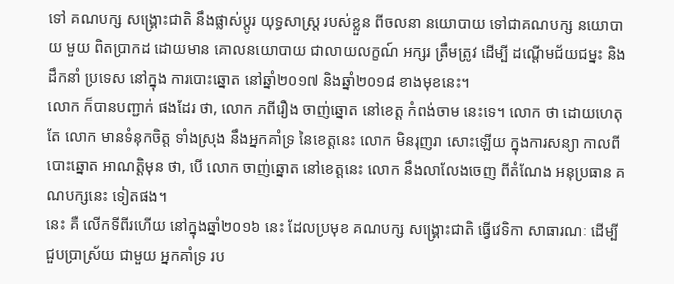ទៅ គណបក្ស សង្គ្រោះជាតិ នឹងផ្លាស់ប្ដូរ យុទ្ធសាស្ត្រ របស់ខ្លួន ពីចលនា នយោបាយ ទៅជាគណបក្ស នយោបាយ មួយ ពិតប្រាកដ ដោយមាន គោលនយោបាយ ជាលាយលក្ខណ៍ អក្សរ ត្រឹមត្រូវ ដើម្បី ដណ្ដើមជ័យជម្នះ និងដឹកនាំ ប្រទេស នៅក្នុង ការបោះឆ្នោត នៅឆ្នាំ២០១៧ និងឆ្នាំ២០១៨ ខាងមុខនេះ។
លោក ក៏បានបញ្ជាក់ ផងដែរ ថា, លោក ភពីរឿង ចាញ់ឆ្នោត នៅខេត្ត កំពង់ចាម នេះទេ។ លោក ថា ដោយហេតុ តែ លោក មានទំនុកចិត្ត ទាំងស្រុង នឹងអ្នកគាំទ្រ នៃខេត្តនេះ លោក មិនរុញរា សោះឡើយ ក្នុងការសន្យា កាលពីបោះឆ្នោត អាណត្តិមុន ថា, បើ លោក ចាញ់ឆ្នោត នៅខេត្តនេះ លោក នឹងលាលែងចេញ ពីតំណែង អនុប្រធាន គណបក្សនេះ ទៀតផង។
នេះ គឺ លើកទីពីរហើយ នៅក្នុងឆ្នាំ២០១៦ នេះ ដែលប្រមុខ គណបក្ស សង្គ្រោះជាតិ ធ្វើវេទិកា សាធារណៈ ដើម្បី ជួបប្រាស្រ័យ ជាមួយ អ្នកគាំទ្រ រប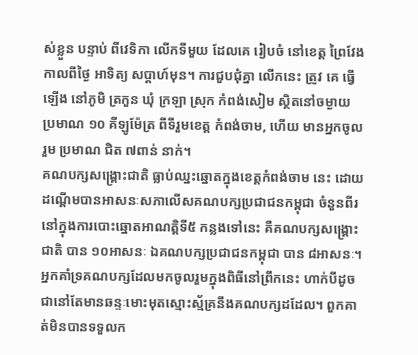ស់ខ្លួន បន្ទាប់ ពីវេទិកា លើកទីមួយ ដែលគេ រៀបចំ នៅខេត្ត ព្រៃវែង កាលពីថ្ងៃ អាទិត្យ សប្ដាហ៍មុន។ ការជួបជុំគ្នា លើកនេះ ត្រូវ គេ ធ្វើឡើង នៅភូមិ ត្រកួន ឃុំ ក្រឡា ស្រុក កំពង់សៀម ស្ថិតនៅចម្ងាយ ប្រមាណ ១០ គីឡូម៉ែត្រ ពីទីរួមខេត្ត កំពង់ចាម, ហើយ មានអ្នកចូលរួម ប្រមាណ ជិត ៧ពាន់ នាក់។
គណបក្សសង្គ្រោះជាតិ ធ្លាប់ឈ្នះឆ្នោតក្នុងខេត្តកំពង់ចាម នេះ ដោយដណ្ដើមបានអាសនៈសភាលើសគណបក្សប្រជាជនកម្ពុជា ចំនួនពីរ នៅក្នុងការបោះឆ្នោតអាណត្តិទី៥ កន្លងទៅនេះ គឺគណបក្សសង្គ្រោះជាតិ បាន ១០អាសនៈ ឯគណបក្សប្រជាជនកម្ពុជា បាន ៨អាសនៈ។ អ្នកគាំទ្រគណបក្សដែលមកចូលរួមក្នុងពិធីនៅព្រឹកនេះ ហាក់បីដូចជានៅតែមានឆន្ទៈមោះមុតស្មោះស្ម័គ្រនឹងគណបក្សដដែល។ ពួកគាត់មិនបានទទួលក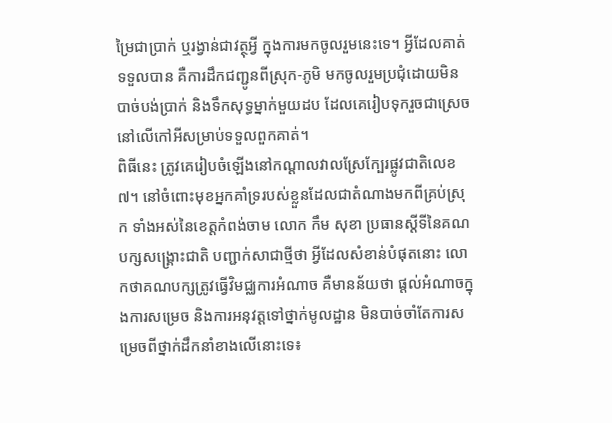ម្រៃជាប្រាក់ ឬរង្វាន់ជាវត្ថុអ្វី ក្នុងការមកចូលរួមនេះទេ។ អ្វីដែលគាត់ទទួលបាន គឺការដឹកជញ្ជូនពីស្រុក-ភូមិ មកចូលរួមប្រជុំដោយមិនបាច់បង់ប្រាក់ និងទឹកសុទ្ធម្នាក់មួយដប ដែលគេរៀបទុករួចជាស្រេចនៅលើកៅអីសម្រាប់ទទួលពួកគាត់។
ពិធីនេះ ត្រូវគេរៀបចំឡើងនៅកណ្ដាលវាលស្រែក្បែរផ្លូវជាតិលេខ៧។ នៅចំពោះមុខអ្នកគាំទ្ររបស់ខ្លួនដែលជាតំណាងមកពីគ្រប់ស្រុក ទាំងអស់នៃខេត្តកំពង់ចាម លោក កឹម សុខា ប្រធានស្តីទីនៃគណបក្សសង្គ្រោះជាតិ បញ្ជាក់សាជាថ្មីថា អ្វីដែលសំខាន់បំផុតនោះ លោកថាគណបក្សត្រូវធ្វើវិមជ្ឈការអំណាច គឺមានន័យថា ផ្តល់អំណាចក្នុងការសម្រេច និងការអនុវត្តទៅថ្នាក់មូលដ្ឋាន មិនបាច់ចាំតែការសម្រេចពីថ្នាក់ដឹកនាំខាងលើនោះទេ៖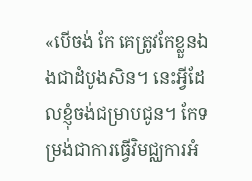«បើចង់ កែ គេត្រូវកែខ្លួនឯងជាដំបូងសិន។ នេះអ្វីដែលខ្ញុំចង់ជម្រាបជូន។ កែទម្រង់ជាការធ្វើវិមជ្ឈការអំ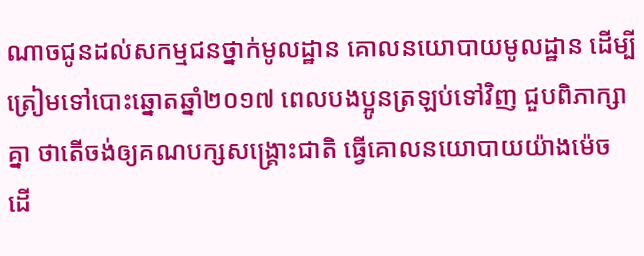ណាចជូនដល់សកម្មជនថ្នាក់មូលដ្ឋាន គោលនយោបាយមូលដ្ឋាន ដើម្បីត្រៀមទៅបោះឆ្នោតឆ្នាំ២០១៧ ពេលបងប្អូនត្រឡប់ទៅវិញ ជួបពិភាក្សាគ្នា ថាតើចង់ឲ្យគណបក្សសង្គ្រោះជាតិ ធ្វើគោលនយោបាយយ៉ាងម៉េច ដើ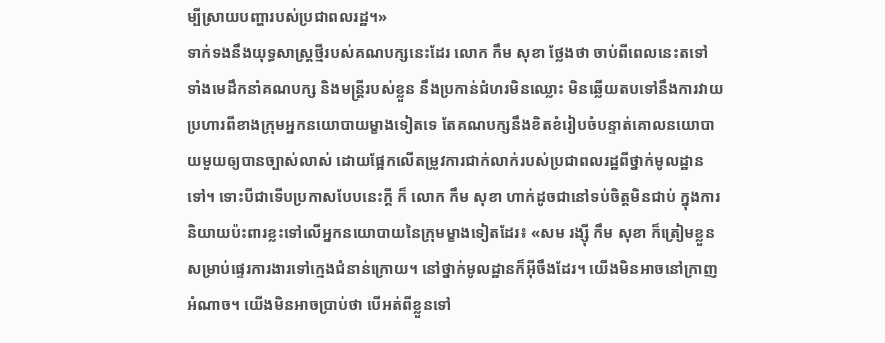ម្បីស្រាយបញ្ហារបស់ប្រជាពលរដ្ឋ។»
ទាក់ទងនឹងយុទ្ធសាស្ត្រថ្មីរបស់គណបក្សនេះដែរ លោក កឹម សុខា ថ្លែងថា ចាប់ពីពេលនេះតទៅ ទាំងមេដឹកនាំគណបក្ស និងមន្ត្រីរបស់ខ្លួន នឹងប្រកាន់ជំហរមិនឈ្លោះ មិនឆ្លើយតបទៅនឹងការវាយប្រហារពីខាងក្រុមអ្នកនយោបាយម្ខាងទៀតទេ តែគណបក្សនឹងខិតខំរៀបចំបន្ទាត់គោលនយោបាយមួយឲ្យបានច្បាស់លាស់ ដោយផ្អែកលើតម្រូវការជាក់លាក់របស់ប្រជាពលរដ្ឋពីថ្នាក់មូលដ្ឋានទៅ។ ទោះបីជាទើបប្រកាសបែបនេះក្តី ក៏ លោក កឹម សុខា ហាក់ដូចជានៅទប់ចិត្តមិនជាប់ ក្នុងការនិយាយប៉ះពារខ្លះទៅលើអ្នកនយោបាយនៃក្រុមម្ខាងទៀតដែរ៖ «សម រង្ស៊ី កឹម សុខា ក៏ត្រៀមខ្លួនសម្រាប់ផ្ទេរការងារទៅក្មេងជំនាន់ក្រោយ។ នៅថ្នាក់មូលដ្ឋានក៏អ៊ីចឹងដែរ។ យើងមិនអាចនៅក្រាញអំណាច។ យើងមិនអាចប្រាប់ថា បើអត់ពីខ្លួនទៅ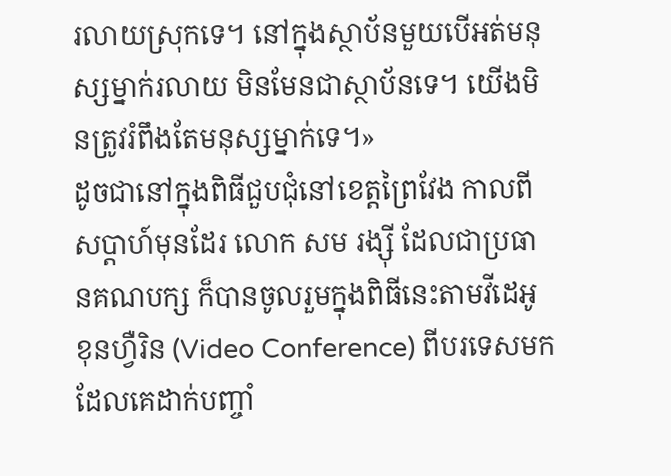រលាយស្រុកទេ។ នៅក្នុងស្ថាប័នមួយបើអត់មនុស្សម្នាក់រលាយ មិនមែនជាស្ថាប័នទេ។ យើងមិនត្រូវរំពឹងតែមនុស្សម្នាក់ទេ។»
ដូចជានៅក្នុងពិធីជួបជុំនៅខេត្តព្រៃវែង កាលពីសប្ដាហ៍មុនដែរ លោក សម រង្ស៊ី ដែលជាប្រធានគណបក្ស ក៏បានចូលរួមក្នុងពិធីនេះតាមវីដេអូខុនហ្វឺរិន (Video Conference) ពីបរទេសមក ដែលគេដាក់បញ្ចាំ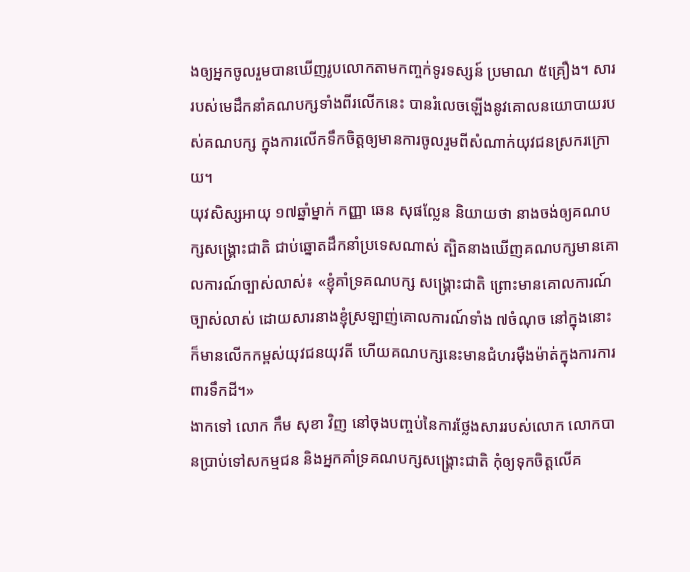ងឲ្យអ្នកចូលរួមបានឃើញរូបលោកតាមកញ្ចក់ទូរទស្សន៍ ប្រមាណ ៥គ្រឿង។ សាររបស់មេដឹកនាំគណបក្សទាំងពីរលើកនេះ បានរំលេចឡើងនូវគោលនយោបាយរបស់គណបក្ស ក្នុងការលើកទឹកចិត្តឲ្យមានការចូលរួមពីសំណាក់យុវជនស្រករក្រោយ។
យុវសិស្សអាយុ ១៧ឆ្នាំម្នាក់ កញ្ញា ឆេន សុផល្លែន និយាយថា នាងចង់ឲ្យគណបក្សសង្គ្រោះជាតិ ជាប់ឆ្នោតដឹកនាំប្រទេសណាស់ ត្បិតនាងឃើញគណបក្សមានគោលការណ៍ច្បាស់លាស់៖ «ខ្ញុំគាំទ្រគណបក្ស សង្គ្រោះជាតិ ព្រោះមានគោលការណ៍ច្បាស់លាស់ ដោយសារនាងខ្ញុំស្រឡាញ់គោលការណ៍ទាំង ៧ចំណុច នៅក្នុងនោះក៏មានលើកកម្ពស់យុវជនយុវតី ហើយគណបក្សនេះមានជំហរម៉ឺងម៉ាត់ក្នុងការការពារទឹកដី។»
ងាកទៅ លោក កឹម សុខា វិញ នៅចុងបញ្ចប់នៃការថ្លែងសាររបស់លោក លោកបានប្រាប់ទៅសកម្មជន និងអ្នកគាំទ្រគណបក្សសង្គ្រោះជាតិ កុំឲ្យទុកចិត្តលើគ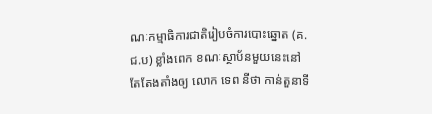ណៈកម្មាធិការជាតិរៀបចំការបោះឆ្នោត (គ.ជ.ប) ខ្លាំងពេក ខណៈស្ថាប័នមួយនេះនៅតែតែងតាំងឲ្យ លោក ទេព នីថា កាន់តួនាទី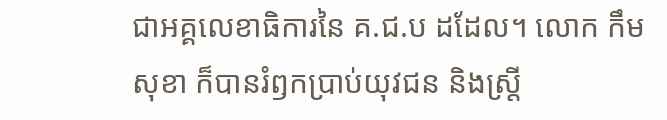ជាអគ្គលេខាធិការនៃ គ.ជ.ប ដដែល។ លោក កឹម សុខា ក៏បានរំឭកប្រាប់យុវជន និងស្ត្រី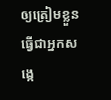ឲ្យត្រៀមខ្លួនធ្វើជាអ្នកសង្កេ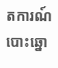តការណ៍បោះឆ្នោ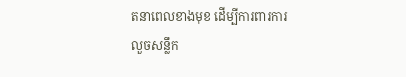តនាពេលខាងមុខ ដើម្បីការពារការលួចសន្លឹក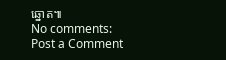ឆ្នោត៕
No comments:
Post a Comment